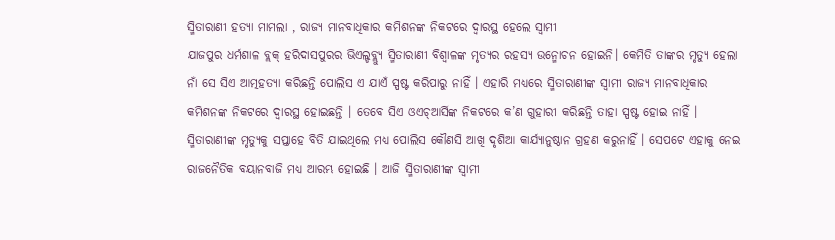ସ୍ମିତାରାଣୀ ହତ୍ୟା ମାମଲା , ରାଜ୍ୟ ମାନବାଧିକାର କମିଶନଙ୍କ ନିକଟରେ ଦ୍ୱାରସ୍ଥ ହେଲେ ସ୍ୱାମୀ
ଯାଜପୁର ଧର୍ମଶାଳ ବ୍ଲକ୍ ହରିଦାସପୁରର ଭିଏଲ୍ଡବ୍ଲ୍ୟୁ ସ୍ମିତାରାଣୀ ବିଶ୍ୱାଳଙ୍କ ମୃତ୍ୟର ରହସ୍ୟ ଉନ୍ମୋଚନ ହୋଇନି। କେମିତି ତାଙ୍କର ମୃତ୍ୟୁ ହେଲା ନାଁ ସେ ସିଏ ଆତ୍ମହତ୍ୟା କରିଛନ୍ତି ପୋଲିସ ଏ ଯାଏଁ ସ୍ପଷ୍ଟ କରିପାରୁ ନାହିଁ । ଏହାରି ମଧ୍ୟରେ ସ୍ମିତାରାଣୀଙ୍କ ସ୍ୱାମୀ ରାଜ୍ୟ ମାନବାଧିକାର କମିଶନଙ୍କ ନିକଟରେ ଦ୍ୱାରସ୍ଥ ହୋଇଛନ୍ତି । ତେବେ ସିଏ ଓଏଚ୍ଆର୍ସିଙ୍କ ନିକଟରେ କ’ଣ ଗୁହାରୀ କରିଛନ୍ତି ତାହା ସ୍ପଷ୍ଟ ହୋଇ ନାହିଁ । ସ୍ମିତାରାଣୀଙ୍କ ମୃତ୍ୟୁକୁ ସପ୍ତାହେ ବିତି ଯାଇଥିଲେ ମଧ୍ୟ ପୋଲିସ କୌଣସି ଆଖି ଦୃଶିଆ କାର୍ଯ୍ୟାନୁଷ୍ଠାନ ଗ୍ରହଣ କରୁନାହିଁ । ସେପଟେ ଏହାକୁ ନେଇ ରାଜନୈତିକ ବୟାନବାଜି ମଧ୍ୟ ଆରମ୍ଭ ହୋଇଛି । ଆଜି ସ୍ମିତାରାଣୀଙ୍କ ସ୍ୱାମୀ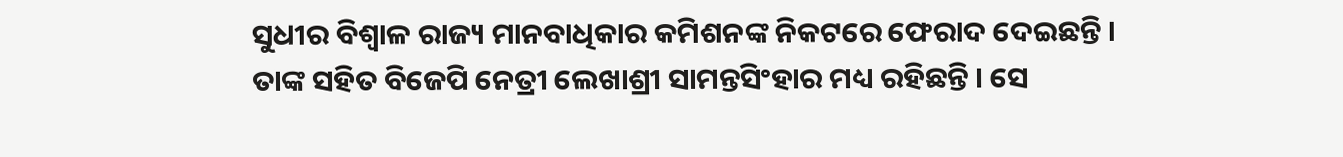ସୁଧୀର ବିଶ୍ୱାଳ ରାଜ୍ୟ ମାନବାଧିକାର କମିଶନଙ୍କ ନିକଟରେ ଫେରାଦ ଦେଇଛନ୍ତି । ତାଙ୍କ ସହିତ ବିଜେପି ନେତ୍ରୀ ଲେଖାଶ୍ରୀ ସାମନ୍ତସିଂହାର ମଧ୍ୟ ରହିଛନ୍ତି । ସେ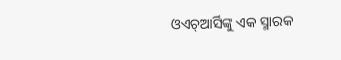ଓଏଚ୍ଆର୍ସିଙ୍କୁ ଏକ ସ୍ମାରକ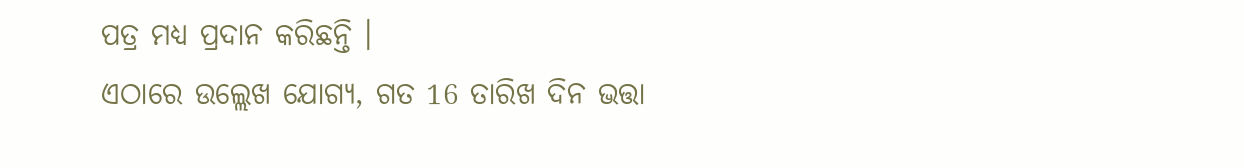ପତ୍ର ମଧ୍ୟ ପ୍ରଦାନ କରିଛନ୍ତି ।
ଏଠାରେ ଉଲ୍ଲେଖ ଯୋଗ୍ୟ, ଗତ 16 ତାରିଖ ଦିନ ଭତ୍ତା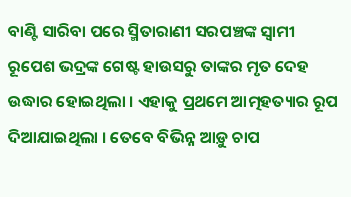ବାଣ୍ଟି ସାରିବା ପରେ ସ୍ମିତାରାଣୀ ସରପଞ୍ଚଙ୍କ ସ୍ୱାମୀ ରୂପେଶ ଭଦ୍ରଙ୍କ ଗେଷ୍ଟ ହାଉସରୁ ତାଙ୍କର ମୃତ ଦେହ ଉଦ୍ଧାର ହୋଇଥିଲା । ଏହାକୁ ପ୍ରଥମେ ଆତ୍ମହତ୍ୟାର ରୂପ ଦିଆଯାଇଥିଲା । ତେବେ ବିଭିନ୍ନ ଆଡ଼ୁ ଚାପ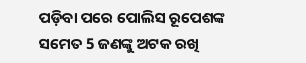ପଡ଼ିବା ପରେ ପୋଲିସ ରୂପେଶଙ୍କ ସମେତ 5 ଜଣଙ୍କୁ ଅଟକ ରଖି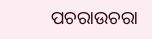ପଚରାଉଚରା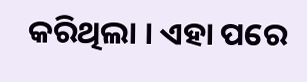କରିଥିଲା । ଏହା ପରେ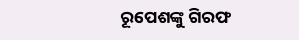ରୂପେଶଙ୍କୁ ଗିରଫ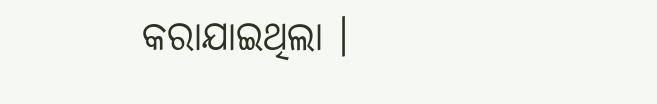କରାଯାଇଥିଲା ।